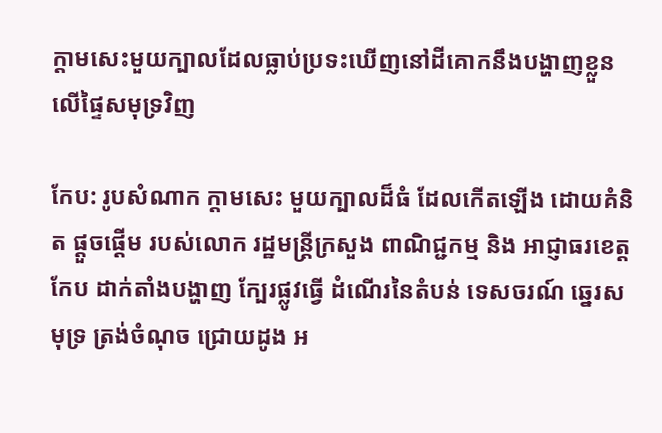ក្ដាមសេះមួយក្បាលដែលធ្លាប់ប្រទះឃើញនៅដីគោកនឹងបង្ហាញខ្លួនលើផ្ទៃសមុទ្រវិញ

កែប: រូបសំណាក ក្ដាមសេះ មួយក្បាលដ៏ធំ ដែលកើតឡើង ដោយគំនិត ផ្ដួចផ្ដើម របស់លោក រដ្ឋមន្ដ្រីក្រសួង ពាណិជ្ជកម្ម និង អាជ្ញាធរខេត្ដកែប ដាក់តាំងបង្ហាញ ក្បែរផ្លូវធ្វើ ដំណើរនៃតំបន់ ទេសចរណ៍ ឆ្នេរសមុទ្រ ត្រង់ចំណុច ជ្រោយដូង អ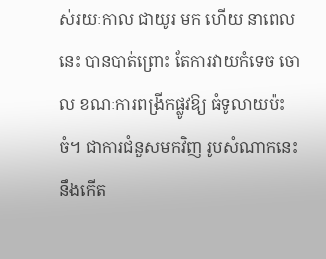ស់រយៈកាល ជាយូរ មក ហើយ នាពេលនេះ បានបាត់ព្រោះ តែការវាយកំទេច ចោល ខណៈការពង្រីកផ្លូវឱ្យ ធំទូលាយប៉ះចំ។ ជាការជំនួសមកវិញ រូបសំណាកនេះ នឹងកើត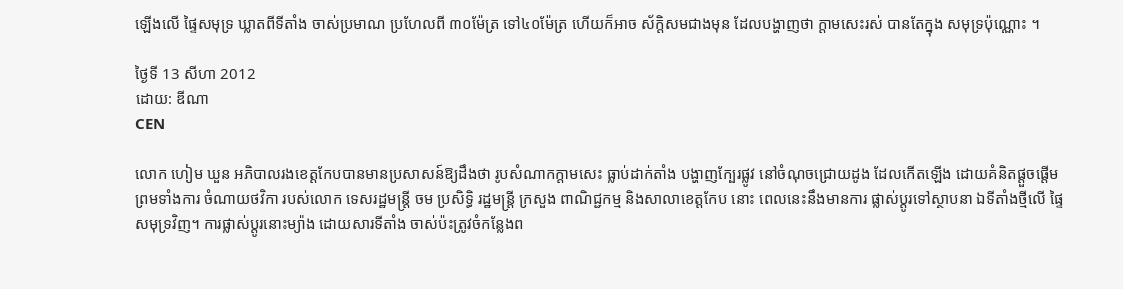ឡើងលើ ផ្ទៃសមុទ្រ ឃ្លាតពីទីតាំង ចាស់ប្រមាណ ប្រហែលពី ៣០ម៉ែត្រ ទៅ៤០ម៉ែត្រ ហើយក៏អាច ស័ក្ដិសមជាងមុន ដែលបង្ហាញថា ក្ដាមសេះរស់ បានតែក្នុង សមុទ្រប៉ុណ្ណោះ ។

ថ្ងៃទី 13 សីហា 2012
ដោយ: ឌីណា
CEN

លោក ហៀម ឃួន អភិបាលរងខេត្ដកែបបានមានប្រសាសន៍ឱ្យដឹងថា រូបសំណាកក្ដាមសេះ ធ្លាប់ដាក់តាំង បង្ហាញក្បែរផ្លូវ នៅចំណុចជ្រោយដូង ដែលកើតឡើង ដោយគំនិតផ្ដួចផ្ដើម ព្រមទាំងការ ចំណាយថវិកា របស់លោក ទេសរដ្ឋមន្ដ្រី ចម ប្រសិទ្ធិ រដ្ឋមន្ដ្រី ក្រសួង ពាណិជ្ជកម្ម និងសាលាខេត្ដកែប នោះ ពេលនេះនឹងមានការ ផ្លាស់ប្ដូរទៅស្ថាបនា ឯទីតាំងថ្មីលើ ផ្ទៃសមុទ្រវិញ។ ការផ្លាស់ប្ដូរនោះម្យ៉ាង ដោយសារទីតាំង ចាស់ប៉ះត្រូវចំកន្លែងព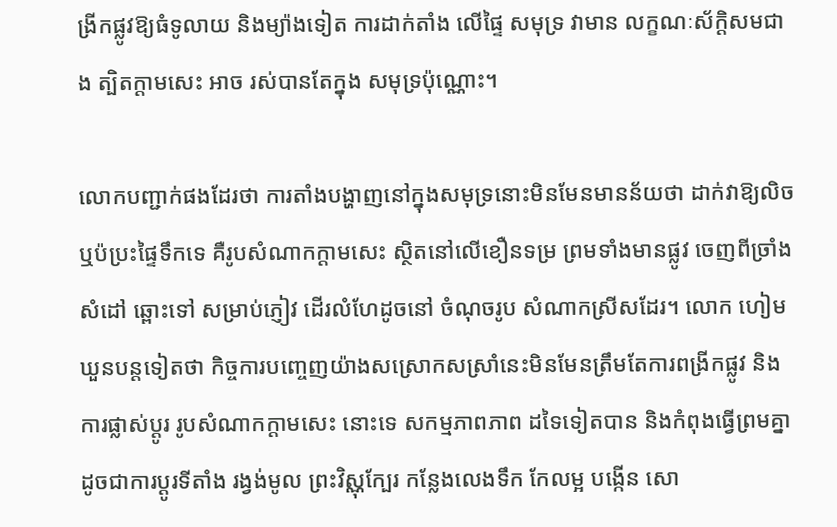ង្រីកផ្លូវឱ្យធំទូលាយ និងម្យ៉ាងទៀត ការដាក់តាំង លើផ្ទៃ សមុទ្រ វាមាន លក្ខណៈស័ក្ដិសមជាង ត្បិតក្ដាមសេះ អាច រស់បានតែក្នុង សមុទ្រប៉ុណ្ណោះ។

លោកបញ្ជាក់ផងដែរថា ការតាំងបង្ហាញនៅក្នុងសមុទ្រនោះមិនមែនមានន័យថា ដាក់វាឱ្យលិច ឬប៉ប្រះផ្ទៃទឹកទេ គឺរូបសំណាកក្ដាមសេះ ស្ថិតនៅលើខឿនទម្រ ព្រមទាំងមានផ្លូវ ចេញពីច្រាំងសំដៅ ឆ្ពោះទៅ សម្រាប់ភ្ញៀវ ដើរលំហែដូចនៅ ចំណុចរូប សំណាកស្រីសដែរ។ លោក ហៀម ឃួនបន្ដទៀតថា កិច្ចការបញ្ចេញយ៉ាងសស្រោកសស្រាំនេះមិនមែនត្រឹមតែការពង្រីកផ្លូវ និងការផ្លាស់ប្ដូរ រូបសំណាកក្ដាមសេះ នោះទេ សកម្មភាពភាព ដទៃទៀតបាន និងកំពុងធ្វើព្រមគ្នា ដូចជាការប្ដូរទីតាំង រង្វង់មូល ព្រះវិស្ណុក្បែរ កន្លែងលេងទឹក កែលម្អ បង្កើន សោ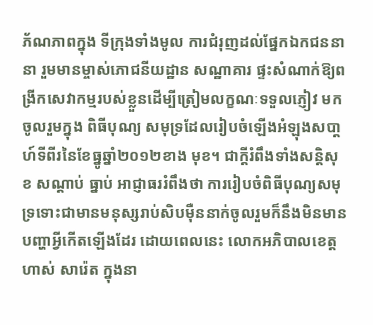ភ័ណភាពក្នុង ទីក្រុងទាំងមូល ការជំរុញដល់ផ្នែកឯកជននានា រួមមានម្ចាស់ភោជនីយដ្ឋាន សណ្ឋាគារ ផ្ទះសំណាក់ឱ្យពង្រីកសេវាកម្មរបស់ខ្លួនដើម្បីត្រៀមលក្ខណៈទទួលភ្ញៀវ មកចូលរួមក្នុង ពិធីបុណ្យ សមុទ្រដែលរៀបចំឡើងអំឡុងសបា្ដហ៍ទីពីរនៃខែធ្នូឆ្នាំ២០១២ខាង មុខ។ ជាក្ដីរំពឹងទាំងសន្ដិសុខ សណ្ដាប់ ធ្នាប់ អាជ្ញាធររំពឹងថា ការរៀបចំពិធីបុណ្យសមុទ្រទោះជាមានមនុស្សរាប់សិបម៉ឺននាក់ចូលរួមក៏នឹងមិនមានបញ្ហាអ្វីកើតឡើងដែរ ដោយពេលនេះ លោកអភិបាលខេត្ដ ហាស់ សារ៉េត ក្នុងនា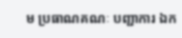ម ប្រធាណគណៈ បញ្ជាការ ឯក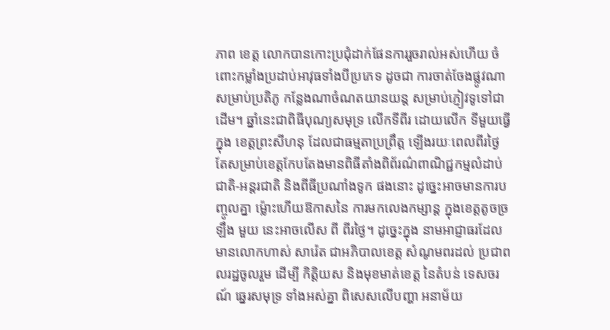ភាព ខេត្ដ លោកបានកោះប្រជុំដាក់ផែនការរួចរាល់អស់ហើយ ចំពោះកម្លាំងប្រដាប់អាវុធទាំងបីប្រភេទ ដូចជា ការចាត់ចែងផ្លូវណាសម្រាប់ប្រតិភូ កន្លែងណាចំណតយានយន្ដ សម្រាប់ភ្ញៀវទូទៅជាដើម។ ឆ្នាំនេះជាពិធីបុណ្យសមុទ្រ លើកទីពីរ ដោយលើក ទីមួយធ្វើក្នុង ខេត្ដព្រះសីហនុ ដែលជាធម្មតាប្រព្រឹត្ដ ឡើងរយៈពេលពីរថ្ងៃ តែសម្រាប់ខេត្ដកែបតែងមានពិធីតាំងពិព័រណ៌ពាណិជ្ជកម្មលំដាប់ជាតិ-អន្ដរជាតិ និងពីធីប្រណាំងទូក ផងនោះ ដូច្នេះអាចមានការបញ្ចូលគ្នា ម្ល៉ោះហើយឱកាសនៃ ការមកលេងកម្សាន្ដ ក្នុងខេត្ដតូចច្រឡឹង មួយ នេះអាចលើស ពី ពីរថ្ងៃ។ ដូច្នេះក្នុង នាមអាជ្ញាធរដែល មានលោកហាស់ សារ៉េត ជាអភិបាលខេត្ដ សំណូមពរដល់ ប្រជាពលរដ្ឋចូលរួម ដើម្បី កិត្ដិយស និងមុខមាត់ខេត្ដ នៃតំបន់ ទេសចរណ៍ ឆ្នេរសមុទ្រ ទាំងអស់គ្នា ពិសេសលើបញ្ហា អនាម័យ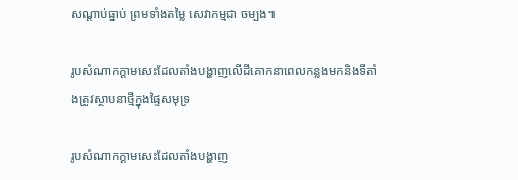សណ្ដាប់ធ្នាប់ ព្រមទាំងតម្លៃ សេវាកម្មជា ចម្បង៕

រូបសំណាកក្ដាមសេះដែលតាំងបង្ហាញលើដីគោកនាពេលកន្លងមកនិងទីតាំងត្រូវស្ថាបនាថ្មីក្នុងផ្ទៃសមុទ្រ

រូបសំណាកក្ដាមសេះដែលតាំងបង្ហាញ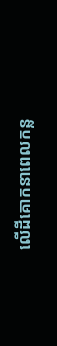លើដីគោកនាពេលកន្ល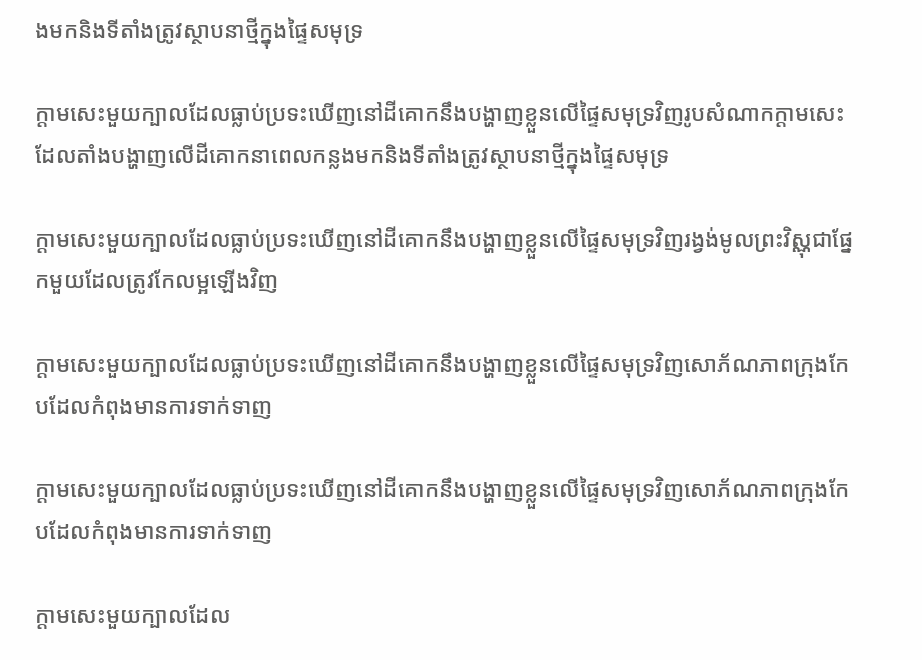ងមកនិងទីតាំងត្រូវស្ថាបនាថ្មីក្នុងផ្ទៃសមុទ្រ

ក្ដាមសេះមួយក្បាលដែលធ្លាប់ប្រទះឃើញនៅដីគោកនឹងបង្ហាញខ្លួនលើផ្ទៃសមុទ្រវិញរូបសំណាកក្ដាមសេះដែលតាំងបង្ហាញលើដីគោកនាពេលកន្លងមកនិងទីតាំងត្រូវស្ថាបនាថ្មីក្នុងផ្ទៃសមុទ្រ

ក្ដាមសេះមួយក្បាលដែលធ្លាប់ប្រទះឃើញនៅដីគោកនឹងបង្ហាញខ្លួនលើផ្ទៃសមុទ្រវិញរង្វង់មូលព្រះវិស្ណុជាផ្នែកមួយដែលត្រូវកែលម្អឡើងវិញ

ក្ដាមសេះមួយក្បាលដែលធ្លាប់ប្រទះឃើញនៅដីគោកនឹងបង្ហាញខ្លួនលើផ្ទៃសមុទ្រវិញសោភ័ណភាពក្រុងកែបដែលកំពុងមានការទាក់ទាញ

ក្ដាមសេះមួយក្បាលដែលធ្លាប់ប្រទះឃើញនៅដីគោកនឹងបង្ហាញខ្លួនលើផ្ទៃសមុទ្រវិញសោភ័ណភាពក្រុងកែបដែលកំពុងមានការទាក់ទាញ

ក្ដាមសេះមួយក្បាលដែល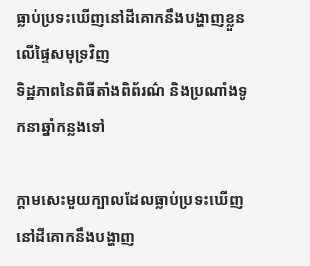ធ្លាប់ប្រទះឃើញនៅដីគោកនឹងបង្ហាញខ្លួនលើផ្ទៃសមុទ្រវិញ
ទិដ្ឋភាពនៃពិធីតាំងពិព័រណ៌ និងប្រណាំងទូកនាឆ្នាំកន្លងទៅ

ក្ដាមសេះមួយក្បាលដែលធ្លាប់ប្រទះឃើញនៅដីគោកនឹងបង្ហាញ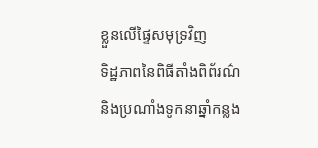ខ្លួនលើផ្ទៃសមុទ្រវិញ
ទិដ្ឋភាពនៃពិធីតាំងពិព័រណ៌ និងប្រណាំងទូកនាឆ្នាំកន្លង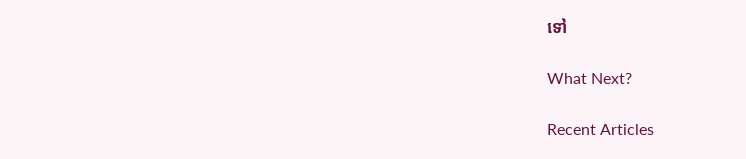ទៅ

What Next?

Recent Articles